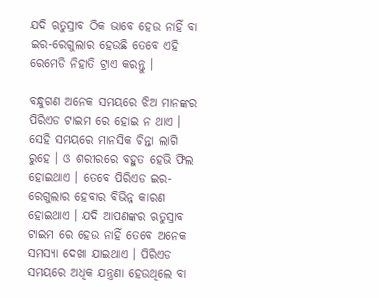ଯଦି ଋତୁସ୍ରାବ ଠିକ ଭାବେ ହେଉ ନାହିଁ ବା ଇର-ରେଗୁଲାର ହେଉଛି ତେବେ ଏହି ରେମେଡି ନିହାତି ଟ୍ରାଏ କରନ୍ତୁ ।

ବନ୍ଧୁଗଣ ଅନେକ ସମୟରେ ଝିଅ ମାନଙ୍କର ପିରିଏଡ ଟାଇମ ରେ ହୋଇ ନ ଥାଏ । ସେହି ସମୟରେ ମାନସିକ ଚିନ୍ତା ଲାଗି ରୁହେ । ଓ ଶରୀରରେ ବହୁତ ହେଭି ଫିଲ ହୋଇଥାଏ । ତେବେ ପିରିଏଡ ଇର-ରେଗୁଲାର ହେବାର ବିଭିନ୍ନ କାରଣ ହୋଇଥାଏ । ଯଦି ଆପଣଙ୍କର ଋତୁସ୍ରାବ ଟାଇମ ରେ ହେଉ ନାହିଁ ତେବେ ଅନେକ ସମସ୍ଯା ଦେଖା ଯାଇଥାଏ । ପିରିଏଡ ସମୟରେ ଅଧିକ ଯନ୍ତ୍ରଣା ହେଉଥିଲେ ବା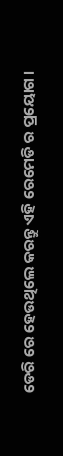ଡେରି ରେ ହେଉଥିଲେ କରନ୍ତୁ ଏହି ରେମେଡି ର ପ୍ରୟୋଗ ।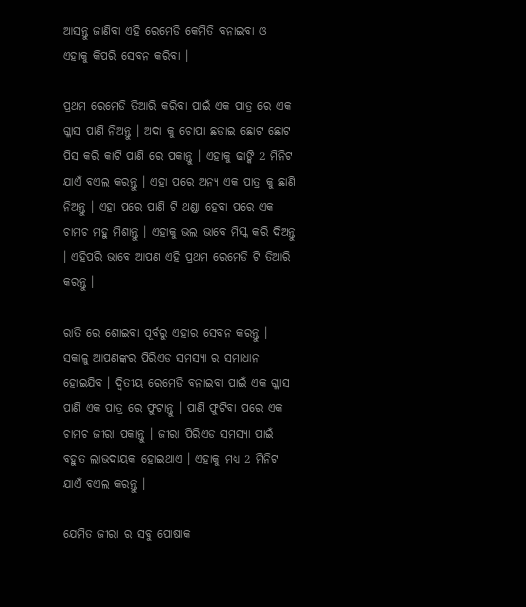ଆସନ୍ତୁ ଜାଣିବା ଏହି ରେମେଡି କେମିତି ବନାଇବା ଓ ଏହାକୁ କିପରି ସେବନ କରିବା ।

ପ୍ରଥମ ରେମେଡି ତିଆରି କରିବା ପାଇଁ ଏକ ପାତ୍ର ରେ ଏକ ଗ୍ଳାସ ପାଣି ନିଅନ୍ତୁ । ଅଦା କୁ ଚୋପା ଛଡାଇ ଛୋଟ ଛୋଟ ପିସ କରି କାଟି ପାଣି ରେ ପକାନ୍ତୁ । ଏହାକୁ ଢାଙ୍କି 2 ମିନିଟ ଯାଏଁ ବଏଲ କରନ୍ତୁ । ଏହା ପରେ ଅନ୍ୟ ଏକ ପାତ୍ର କୁ ଛାଣି ନିଅନ୍ତୁ । ଏହା ପରେ ପାଣି ଟି ଥଣ୍ଡା ହେବା ପରେ ଏକ ଚାମଚ ମହୁ ମିଶାନ୍ତୁ । ଏହାକୁ ଭଲ ଭାବେ ମିସ୍କ କରି ଦିଅନ୍ତୁ । ଏହିପରି ଭାବେ ଆପଣ ଏହି ପ୍ରଥମ ରେମେଡି ଟି ତିଆରି କରନ୍ତୁ ।

ରାତି ରେ ଶୋଇବା ପୂର୍ବରୁ ଏହାର ସେବନ କରନ୍ତୁ । ସକାଳୁ ଆପଣଙ୍କର ପିରିଏଡ ସମସ୍ଯା ର ସମାଧାନ ହୋଇଯିବ । ଦ୍ଵିତୀୟ ରେମେଡି ବନାଇବା ପାଇଁ ଏକ ଗ୍ଳାସ ପାଣି ଏକ ପାତ୍ର ରେ ଫୁଟାନ୍ତୁ । ପାଣି ଫୁଟିବା ପରେ ଏକ ଚାମଚ ଜୀରା ପକାନ୍ତୁ । ଜୀରା ପିରିଏଡ ସମସ୍ଯା ପାଇଁ ବହୁତ ଲାଭଦାୟକ ହୋଇଥାଏ । ଏହାକୁ ମଧ୍ୟ 2 ମିନିଟ ଯାଏଁ ବଏଲ କରନ୍ତୁ ।

ଯେମିତ ଜୀରା ର ସବୁ ପୋଷାକ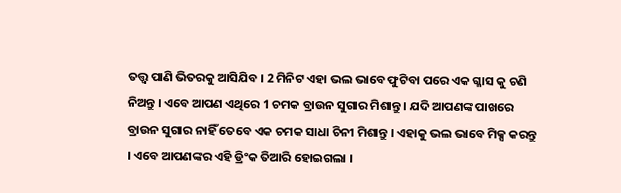ତତ୍ତ୍ଵ ପାଣି ଭିତରକୁ ଆସିଯିବ । 2 ମିନିଟ ଏହା ଭଲ ଭାବେ ଫୁଟିବା ପରେ ଏକ ଗ୍ଳାସ କୁ ଚଣି ନିଅନ୍ତୁ । ଏବେ ଆପଣ ଏଥିରେ 1 ଚମକ ବ୍ରାଉନ ସୁଗାର ମିଶାନ୍ତୁ । ଯଦି ଆପଣଙ୍କ ପାଖରେ ବ୍ରାଉନ ସୁଗାର ନାହିଁ ତେବେ ଏକ ଚମକ ସାଧା ଚିନୀ ମିଶାନ୍ତୁ । ଏହାକୁ ଭଲ ଭାବେ ମିକ୍ସ କରନ୍ତୁ । ଏବେ ଆପଣଙ୍କର ଏହି ଡ୍ରିଂକ ତିଆରି ହୋଇଗଲା ।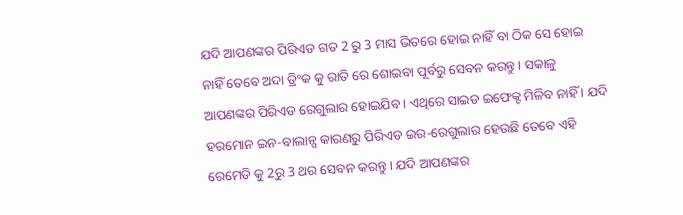ଯଦି ଆପଣଙ୍କର ପିରିଏଡ ଗତ 2 ରୁ 3 ମାସ ଭିତରେ ହୋଇ ନାହିଁ ବା ଠିକ ସେ ହୋଇ ନାହିଁ ତେବେ ଅଦା ଡ୍ରିଂକ କୁ ରାତି ରେ ଶୋଇବା ପୂର୍ବରୁ ସେବନ କରନ୍ତୁ । ସକାଳୁ ଆପଣଙ୍କର ପିରିଏଡ ରେଗୁଲାର ହୋଇଯିବ । ଏଥିରେ ସାଇଡ ଇଫେକ୍ଟ ମିଳିବ ନାହିଁ । ଯଦି ହରମୋନ ଇନ-ବାଲାନ୍ସ କାରଣରୁ ପିରିଏଡ ଇର-ରେଗୁଲାର ହେଉଛି ତେବେ ଏହି ରେମେଡି କୁ 2ରୁ 3 ଥର ସେବନ କରନ୍ତୁ । ଯଦି ଆପଣଙ୍କର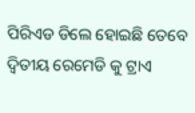ପିରିଏଡ ଡିଲେ ହୋଇଛି ତେବେ ଦ୍ଵିତୀୟ ରେମେଡି କୁ ଟ୍ରାଏ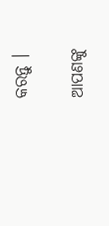କରନ୍ତୁ ।

ଆପଣଙ୍କୁ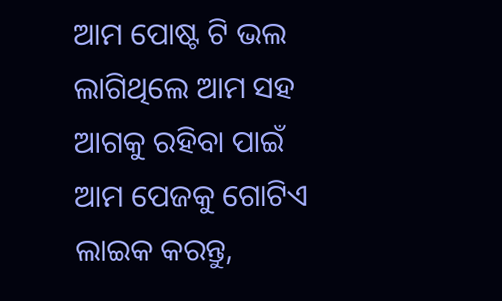ଆମ ପୋଷ୍ଟ ଟି ଭଲ ଲାଗିଥିଲେ ଆମ ସହ ଆଗକୁ ରହିବା ପାଇଁ ଆମ ପେଜକୁ ଗୋଟିଏ ଲାଇକ କରନ୍ତୁ,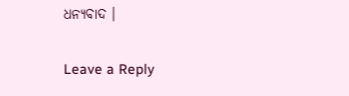ଧନ୍ୟବାଦ ।

Leave a Reply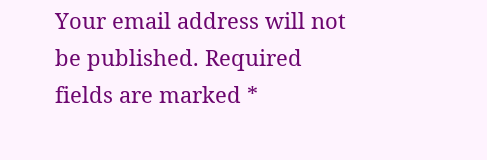Your email address will not be published. Required fields are marked *